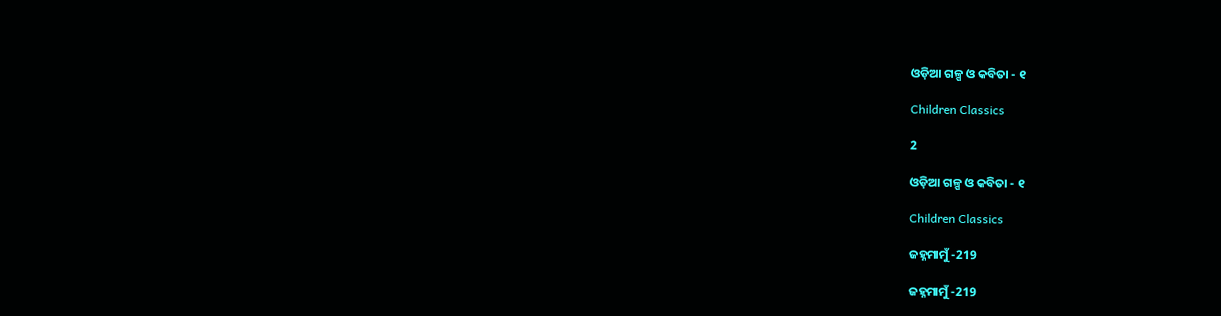ଓଡ଼ିଆ ଗଳ୍ପ ଓ କବିତା - ୧

Children Classics

2

ଓଡ଼ିଆ ଗଳ୍ପ ଓ କବିତା - ୧

Children Classics

ଜହ୍ନମାମୁଁ -219

ଜହ୍ନମାମୁଁ -219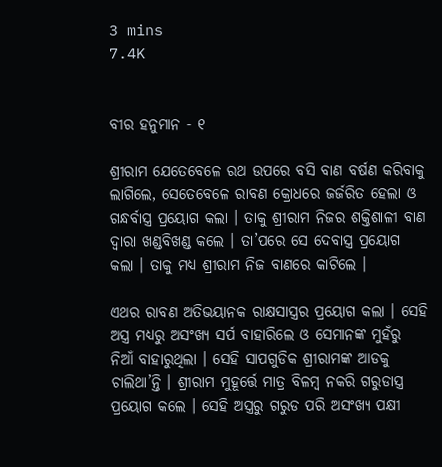3 mins
7.4K


ବୀର ହନୁମାନ - ୧

ଶ୍ରୀରାମ ଯେତେବେଳେ ରଥ ଉପରେ ବସି ବାଣ ବର୍ଷଣ କରିବାକୁ ଲାଗିଲେ, ସେତେବେଳେ ରାବଣ କ୍ରୋଧରେ ଜର୍ଜରିତ ହେଲା ଓ ଗନ୍ଧର୍ବାସ୍ତ୍ର ପ୍ରୟୋଗ କଲା । ତାକୁ ଶ୍ରୀରାମ ନିଜର ଶକ୍ତିଶାଳୀ ବାଣ ଦ୍ୱାରା ଖଣ୍ଡବିଖଣ୍ଡ କଲେ । ତା’ପରେ ସେ ଦେବାସ୍ତ୍ର ପ୍ରୟୋଗ କଲା । ତାକୁ ମଧ୍ୟ ଶ୍ରୀରାମ ନିଜ ବାଣରେ କାଟିଲେ ।

ଏଥର ରାବଣ ଅତିଭୟାନକ ରାକ୍ଷସାସ୍ତ୍ରର ପ୍ରୟୋଗ କଲା । ସେହି ଅସ୍ତ୍ର ମଧ୍ୟରୁ ଅସଂଖ୍ୟ ସର୍ପ ବାହାରିଲେ ଓ ସେମାନଙ୍କ ମୁହଁରୁ ନିଆଁ ବାହାରୁଥିଲା । ସେହି ସାପଗୁଡିକ ଶ୍ରୀରାମଙ୍କ ଆଡକୁ ଚାଲିଥା’ନ୍ତି । ଶ୍ରୀରାମ ମୁହୂର୍ତ୍ତେ ମାତ୍ର ବିଳମ୍ବ ନକରି ଗରୁଡାସ୍ତ୍ର ପ୍ରୟୋଗ କଲେ । ସେହି ଅସ୍ତ୍ରରୁ ଗରୁଡ ପରି ଅସଂଖ୍ୟ ପକ୍ଷୀ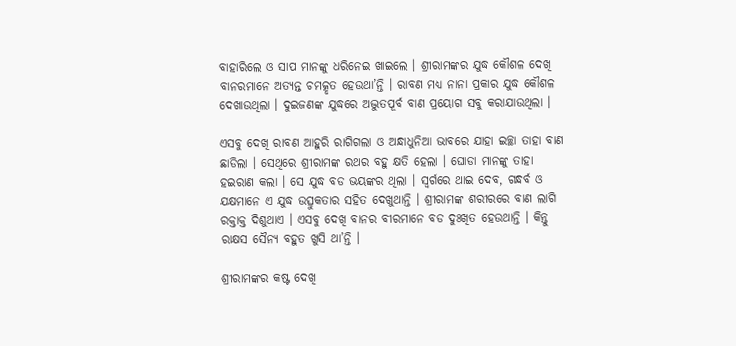ବାହାରିଲେ ଓ ସାପ ମାନଙ୍କୁ ଧରିନେଇ ଖାଇଲେ । ଶ୍ରୀରାମଙ୍କର ଯୁଦ୍ଧ କୌଶଳ ଦେଖି ବାନରମାନେ ଅତ୍ୟନ୍ତ ଚମତ୍କୃତ ହେଉଥା’ନ୍ତି । ରାବଣ ମଧ୍ୟ ନାନା ପ୍ରକାର ଯୁଦ୍ଧ କୌଶଳ ଦେଖାଉଥିଲା । ଦୁଇଜଣଙ୍କ ଯୁଦ୍ଧରେ ଅଦ୍ଭୁତପୂର୍ବ ବାଣ ପ୍ରୟୋଗ ସବୁ କରାଯାଉଥିଲା ।

ଏସବୁ ଦେଖି ରାବଣ ଆହୁରି ରାଗିଗଲା ଓ ଅନ୍ଧାଧୁନିଆ ଭାବରେ ଯାହା ଇଚ୍ଛା ତାହା ବାଣ ଛାଡିଲା । ସେଥିରେ ଶ୍ରୀରାମଙ୍କ ରଥର ବହୁ କ୍ଷତି ହେଲା । ଘୋଡା ମାନଙ୍କୁ ତାହା ହଇରାଣ କଲା । ସେ ଯୁଦ୍ଧ ବଡ ଭୟଙ୍କର ଥିଲା । ସ୍ୱର୍ଗରେ ଥାଇ ଦେବ, ଗନ୍ଧର୍ବ ଓ ଯକ୍ଷମାନେ ଏ ଯୁଦ୍ଧ ଉତ୍ସୁକତାର ସହିତ ଦେଖୁଥାନ୍ତି । ଶ୍ରୀରାମଙ୍କ ଶରୀରରେ ବାଣ ଲାଗି ରକ୍ତାକ୍ତ ଦିଶୁଥାଏ । ଏସବୁ ଦେଖି ବାନର ବୀରମାନେ ବଡ ଦୁଃଖିତ ହେଉଥାନ୍ତି । କିନ୍ତୁ ରାକ୍ଷସ ସୈନ୍ୟ ବହୁତ ଖୁସି ଥା’ନ୍ତି ।

ଶ୍ରୀରାମଙ୍କର କଷ୍ଟ ଦେଖି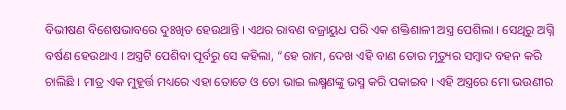ବିଭୀଷଣ ବିଶେଷଭାବରେ ଦୁଃଖିତ ହେଉଥାନ୍ତି । ଏଥର ରାବଣ ବଜ୍ରାୟୁଧ ପରି ଏକ ଶକ୍ତିଶାଳୀ ଅସ୍ତ୍ର ପେଶିଲା । ସେଥିରୁ ଅଗ୍ନି ବର୍ଷଣ ହେଉଥାଏ । ଅସ୍ତ୍ରଟି ପେଶିବା ପୂର୍ବରୁ ସେ କହିଲା, “ହେ ରାମ, ଦେଖ ଏହି ବାଣ ତୋର ମୃତ୍ୟୁର ସମ୍ବାଦ ବହନ କରି ଚାଲିଛି । ମାତ୍ର ଏକ ମୁହୂର୍ତ୍ତ ମଧ୍ୟରେ ଏହା ତୋତେ ଓ ତୋ ଭାଇ ଲକ୍ଷ୍ମଣଙ୍କୁ ଭସ୍ମ କରି ପକାଇବ । ଏହି ଅସ୍ତ୍ରରେ ମୋ ଭଉଣୀର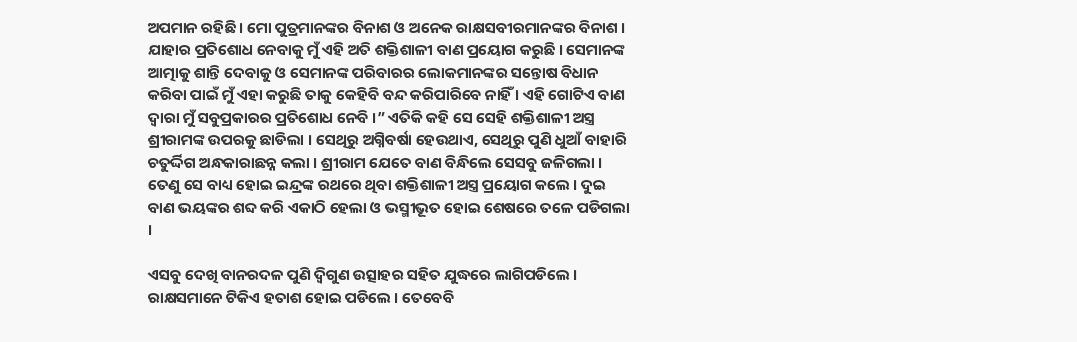ଅପମାନ ରହିଛି । ମୋ ପୁତ୍ରମାନଙ୍କର ବିନାଶ ଓ ଅନେକ ରାକ୍ଷସବୀରମାନଙ୍କର ବିନାଶ । ଯାହାର ପ୍ରତିଶୋଧ ନେବାକୁ ମୁଁ ଏହି ଅତି ଶକ୍ତିଶାଳୀ ବାଣ ପ୍ରୟୋଗ କରୁଛି । ସେମାନଙ୍କ ଆତ୍ମାକୁ ଶାନ୍ତି ଦେବାକୁ ଓ ସେମାନଙ୍କ ପରିବାରର ଲୋକମାନଙ୍କର ସନ୍ତୋଷ ବିଧାନ କରିବା ପାଇଁ ମୁଁ ଏହା କରୁଛି ତାକୁ କେହିବି ବନ୍ଦ କରିପାରିବେ ନାହିଁ । ଏହି ଗୋଟିଏ ବାଣ ଦ୍ୱାରା ମୁଁ ସବୁପ୍ରକାରର ପ୍ରତିଶୋଧ ନେବି ।” ଏତିକି କହି ସେ ସେହି ଶକ୍ତିଶାଳୀ ଅସ୍ତ୍ର ଶ୍ରୀରାମଙ୍କ ଉପରକୁ ଛାଡିଲା । ସେଥିରୁ ଅଗ୍ନିବର୍ଷା ହେଉଥାଏ, ସେଥିରୁ ପୁଣି ଧୁଆଁ ବାହାରି ଚତୁର୍ଦ୍ଦିଗ ଅନ୍ଧକାରାଛନ୍ନ କଲା । ଶ୍ରୀରାମ ଯେତେ ବାଣ ବିନ୍ଧିଲେ ସେସବୁ ଜଳିଗଲା । ତେଣୁ ସେ ବାଧ୍ୟ ହୋଇ ଇନ୍ଦ୍ରଙ୍କ ରଥରେ ଥିବା ଶକ୍ତିଶାଳୀ ଅସ୍ତ୍ର ପ୍ରୟୋଗ କଲେ । ଦୁଇ ବାଣ ଭୟଙ୍କର ଶବ୍ଦ କରି ଏକାଠି ହେଲା ଓ ଭସ୍ମୀଭୂତ ହୋଇ ଶେଷରେ ତଳେ ପଡିଗଲା ।

ଏସବୁ ଦେଖି ବାନରଦଳ ପୁଣି ଦ୍ୱିଗୁଣ ଉତ୍ସାହର ସହିତ ଯୁଦ୍ଧରେ ଲାଗିପଡିଲେ । ରାକ୍ଷସମାନେ ଟିକିଏ ହତାଶ ହୋଇ ପଡିଲେ । ତେବେବି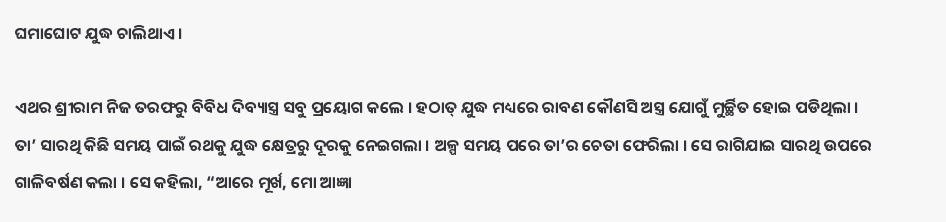ଘମାଘୋଟ ଯୁଦ୍ଧ ଚାଲିଥାଏ ।

ଏଥର ଶ୍ରୀରାମ ନିଜ ତରଫରୁ ବିବିଧ ଦିବ୍ୟାସ୍ତ୍ର ସବୁ ପ୍ରୟୋଗ କଲେ । ହଠାତ୍ ଯୁଦ୍ଧ ମଧ୍ୟରେ ରାବଣ କୌଣସି ଅସ୍ତ୍ର ଯୋଗୁଁ ମୁର୍ଚ୍ଛିତ ହୋଇ ପଡିଥିଲା । ତା’ ସାରଥି କିଛି ସମୟ ପାଇଁ ରଥକୁ ଯୁଦ୍ଧ କ୍ଷେତ୍ରରୁ ଦୂରକୁ ନେଇଗଲା । ଅଳ୍ପ ସମୟ ପରେ ତା’ର ଚେତା ଫେରିଲା । ସେ ରାଗିଯାଇ ସାରଥି ଉପରେ ଗାଳିବର୍ଷଣ କଲା । ସେ କହିଲା, “ଆରେ ମୂର୍ଖ, ମୋ ଆଜ୍ଞା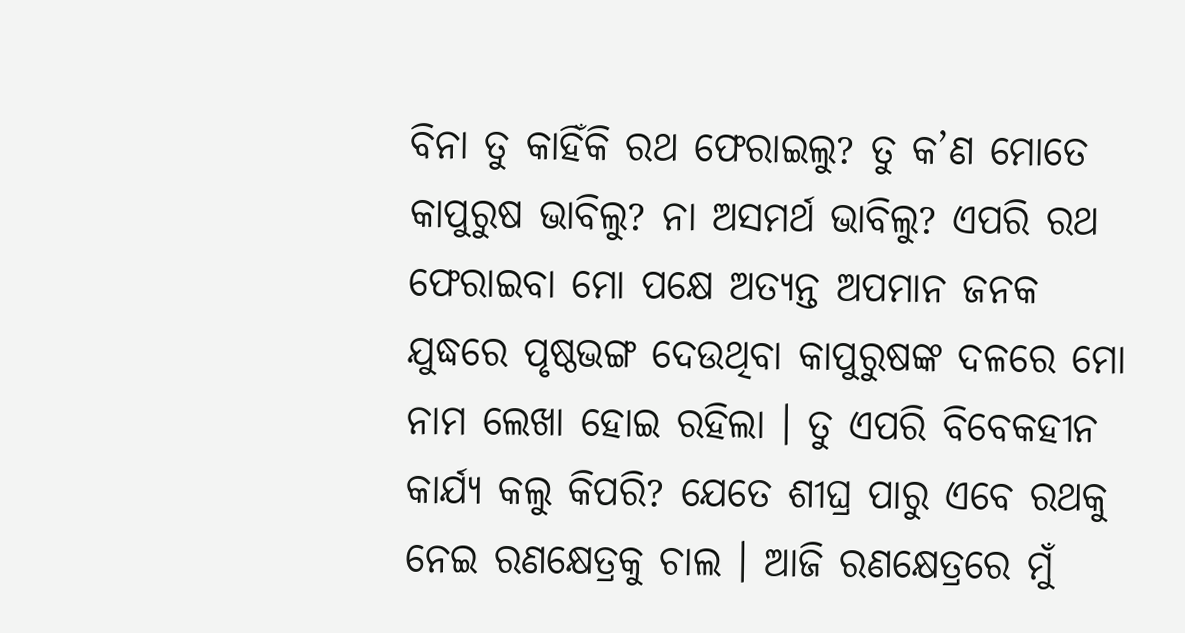ବିନା ତୁ କାହିଁକି ରଥ ଫେରାଇଲୁ? ତୁ କ’ଣ ମୋତେ କାପୁରୁଷ ଭାବିଲୁ? ନା ଅସମର୍ଥ ଭାବିଲୁ? ଏପରି ରଥ ଫେରାଇବା ମୋ ପକ୍ଷେ ଅତ୍ୟନ୍ତ ଅପମାନ ଜନକ ଯୁଦ୍ଧରେ ପୃଷ୍ଠଭଙ୍ଗ ଦେଉଥିବା କାପୁରୁଷଙ୍କ ଦଳରେ ମୋ ନାମ ଲେଖା ହୋଇ ରହିଲା । ତୁ ଏପରି ବିବେକହୀନ କାର୍ଯ୍ୟ କଲୁ କିପରି? ଯେତେ ଶୀଘ୍ର ପାରୁ ଏବେ ରଥକୁ ନେଇ ରଣକ୍ଷେତ୍ରକୁ ଚାଲ । ଆଜି ରଣକ୍ଷେତ୍ରରେ ମୁଁ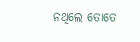ନଥିଲେ ତୋତେ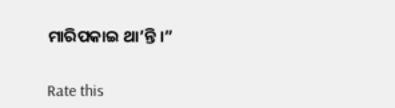ମାରିପକାଇ ଥା’ନ୍ତି ।”


Rate this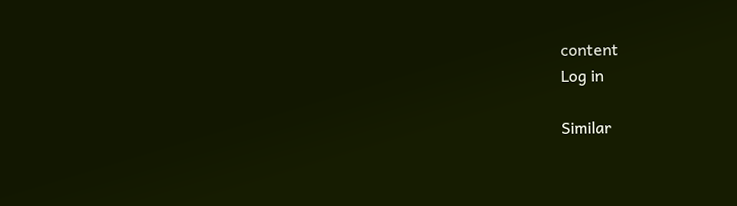content
Log in

Similar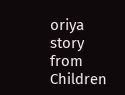oriya story from Children